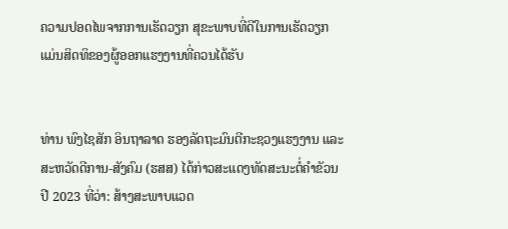ຄວາມປອດໄພຈາກການເຮັດວຽກ ສຸຂະພາບທີ່ດີໃນການເຮັດວຽກ ແມ່ນສິດທິຂອງຜູ້ອອກແຮງງານທີ່ຄວນໄດ້ຮັບ


ທ່ານ ພົງໄຊສັກ ອິນຖາລາດ ຮອງລັດຖະມົນຕີກະຊວງແຮງງານ ແລະ ສະຫວັດດີການ-ສັງຄົມ (ຮສສ) ໄດ້ກ່າວສະແດງທັດສະນະຕໍ່ຄຳຂັວນປີ 2023 ທີ່ວ່າ: ສ້າງສະພາບແວດ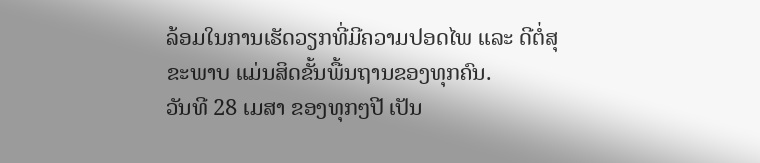ລ້ອມໃນການເຮັດວຽກທີ່ມີຄວາມປອດໄພ ແລະ ດີຕໍ່ສຸຂະພາບ ແມ່ນສິດຂັ້ນພື້ນຖານຂອງທຸກຄົນ.
ວັນທີ 28 ເມສາ ຂອງທຸກໆປີ ເປັນ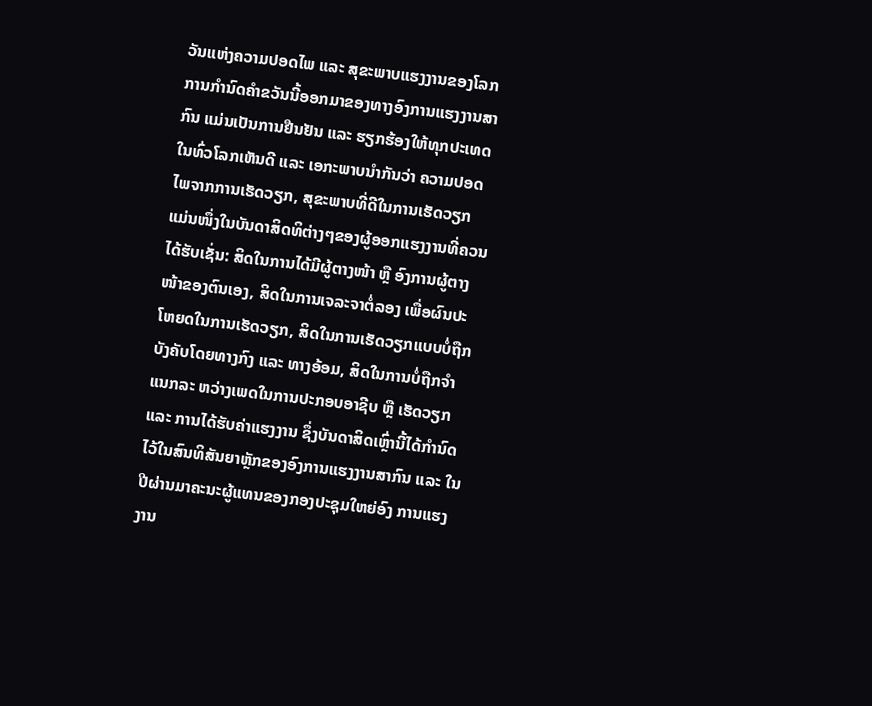ວັນແຫ່ງຄວາມປອດໄພ ແລະ ສຸຂະພາບແຮງງານຂອງໂລກ ການກຳນົດຄຳຂວັນນີ້ອອກມາຂອງທາງອົງການແຮງງານສາກົນ ແມ່ນເປັນການຢືນຢັນ ແລະ ຮຽກຮ້ອງໃຫ້ທຸກປະເທດໃນທົ່ວໂລກເຫັນດີ ແລະ ເອກະພາບນຳກັນວ່າ ຄວາມປອດໄພຈາກການເຮັດວຽກ, ສຸຂະພາບທີ່ດີໃນການເຮັດວຽກ ແມ່ນໜຶ່ງໃນບັນດາສິດທິຕ່າງໆຂອງຜູ້ອອກແຮງງານທີ່ຄວນໄດ້ຮັບເຊັ່ນ: ສິດໃນການໄດ້ມີຜູ້ຕາງໜ້າ ຫຼື ອົງການຜູ້ຕາງໜ້າຂອງຕົນເອງ, ສິດໃນການເຈລະຈາຕໍ່ລອງ ເພື່ອຜົນປະໂຫຍດໃນການເຮັດວຽກ, ສິດໃນການເຮັດວຽກແບບບໍ່ຖືກບັງຄັບໂດຍທາງກົງ ແລະ ທາງອ້ອມ, ສິດໃນການບໍ່ຖືກຈຳແນກລະ ຫວ່າງເພດໃນການປະກອບອາຊີບ ຫຼື ເຮັດວຽກ ແລະ ການໄດ້ຮັບຄ່າແຮງງານ ຊຶ່ງບັນດາສິດເຫຼົ່ານີ້ໄດ້ກຳນົດໄວ້ໃນສົນທິສັນຍາຫຼັກຂອງອົງການແຮງງານສາກົນ ແລະ ໃນປີຜ່ານມາຄະນະຜູ້ແທນຂອງກອງປະຊຸມໃຫຍ່ອົງ ການແຮງງານ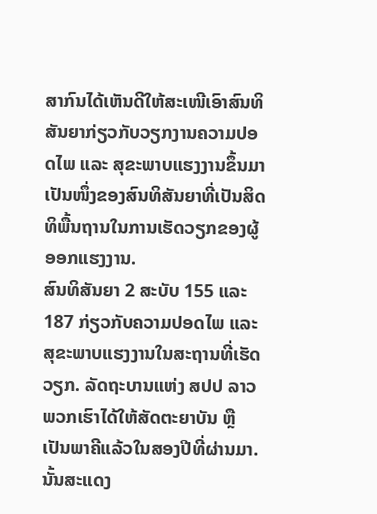ສາກົນໄດ້ເຫັນດີໃຫ້ສະເໜີເອົາສົນທິສັນຍາກ່ຽວກັບວຽກງານຄວາມປອດໄພ ແລະ ສຸຂະພາບແຮງງານຂຶ້ນມາເປັນໜຶ່ງຂອງສົນທິສັນຍາທີ່ເປັນສິດທິພື້ນຖານໃນການເຮັດວຽກຂອງຜູ້ອອກແຮງງານ.
ສົນທິສັນຍາ 2 ສະບັບ 155 ແລະ 187 ກ່ຽວກັບຄວາມປອດໄພ ແລະ ສຸຂະພາບແຮງງານໃນສະຖານທີ່ເຮັດວຽກ. ລັດຖະບານແຫ່ງ ສປປ ລາວ ພວກເຮົາໄດ້ໃຫ້ສັດຕະຍາບັນ ຫຼື ເປັນພາຄີແລ້ວໃນສອງປີທີ່ຜ່ານມາ. ນັ້ນສະແດງ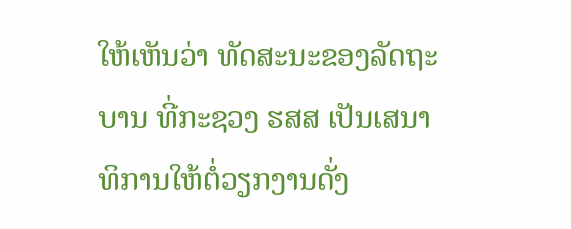ໃຫ້ເຫັນວ່າ ທັດສະນະຂອງລັດຖະບານ ທີ່ກະຊວງ ຮສສ ເປັນເສນາທິການໃຫ້ຕໍ່ວຽກງານດັ່ງ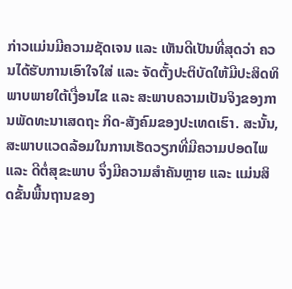ກ່າວແມ່ນມີຄວາມຊັດເຈນ ແລະ ເຫັນດີເປັນທີ່ສຸດວ່າ ຄວນໄດ້ຮັບການເອົາໃຈໃສ່ ແລະ ຈັດຕັ້ງປະຕິບັດໃຫ້ມີປະສິດທິພາບພາຍໃຕ້ເງື່ອນໄຂ ແລະ ສະພາບຄວາມເປັນຈິງຂອງການພັດທະນາເສດຖະ ກິດ-ສັງຄົມຂອງປະເທດເຮົາ. ສະນັ້ນ, ສະພາບແວດລ້ອມໃນການເຮັດວຽກທີ່ມີຄວາມປອດໄພ ແລະ ດີຕໍ່ສຸຂະພາບ ຈຶ່ງມີຄວາມສຳຄັນຫຼາຍ ແລະ ແມ່ນສິດຂັ້ນພື້ນຖານຂອງ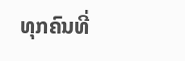ທຸກຄົນທີ່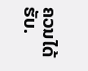ຄວນໄດ້ຮັບ.